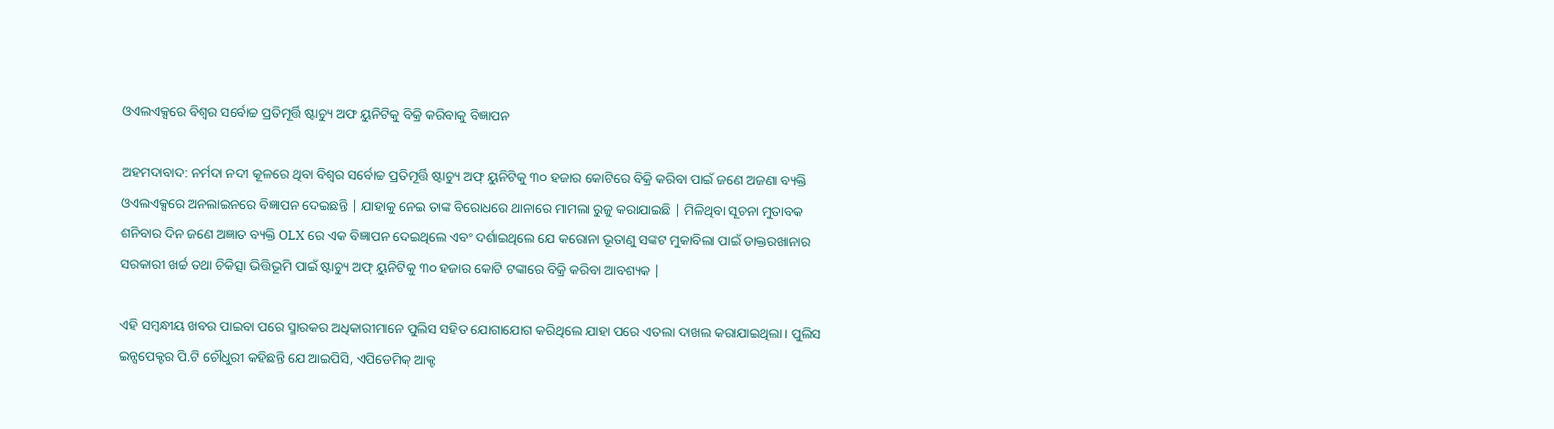ଓଏଲଏକ୍ସରେ ବିଶ୍ୱର ସର୍ବୋଚ୍ଚ ପ୍ରତିମୂର୍ତ୍ତି ଷ୍ଟାଚ୍ୟୁ ଅଫ ୟୁନିଟିକୁ ବିକ୍ରି କରିବାକୁ ବିଜ୍ଞାପନ

ଅହମଦାବାଦ: ନର୍ମଦା ନଦୀ କୂଳରେ ଥିବା ବିଶ୍ୱର ସର୍ବୋଚ୍ଚ ପ୍ରତିମୂର୍ତ୍ତି ଷ୍ଟାଚ୍ୟୁ ଅଫ୍ ୟୁନିଟିକୁ ୩୦ ହଜାର କୋଟିରେ ବିକ୍ରି କରିବା ପାଇଁ ଜଣେ ଅଜଣା ବ୍ୟକ୍ତି ଓଏଲଏକ୍ସରେ ଅନଲାଇନରେ ବିଜ୍ଞାପନ ଦେଇଛନ୍ତି | ଯାହାକୁ ନେଇ ତାଙ୍କ ବିରୋଧରେ ଥାନାରେ ମାମଲା ରୁଜୁ କରାଯାଇଛି | ମିଳିଥିବା ସୂଚନା ମୁତାବକ ଶନିବାର ଦିନ ଜଣେ ଅଜ୍ଞାତ ବ୍ୟକ୍ତି OLX ରେ ଏକ ବିଜ୍ଞାପନ ଦେଇଥିଲେ ଏବଂ ଦର୍ଶାଇଥିଲେ ଯେ କରୋନା ଭୂତାଣୁ ସଙ୍କଟ ମୁକାବିଲା ପାଇଁ ଡାକ୍ତରଖାନାର ସରକାରୀ ଖର୍ଚ୍ଚ ତଥା ଚିକିତ୍ସା ଭିତ୍ତିଭୂମି ପାଇଁ ଷ୍ଟାଚ୍ୟୁ ଅଫ୍ ୟୁନିଟିକୁ ୩୦ ହଜାର କୋଟି ଟଙ୍କାରେ ବିକ୍ରି କରିବା ଆବଶ୍ୟକ |

ଏହି ସମ୍ବନ୍ଧୀୟ ଖବର ପାଇବା ପରେ ସ୍ମାରକର ଅଧିକାରୀମାନେ ପୁଲିସ ସହିତ ଯୋଗାଯୋଗ କରିଥିଲେ ଯାହା ପରେ ଏତଲା ଦାଖଲ କରାଯାଇଥିଲା। ପୁଲିସ ଇନ୍ସପେକ୍ଟର ପି.ଟି ଚୌଧୁରୀ କହିଛନ୍ତି ଯେ ଆଇପିସି, ଏପିଡେମିକ୍ ଆକ୍ଟ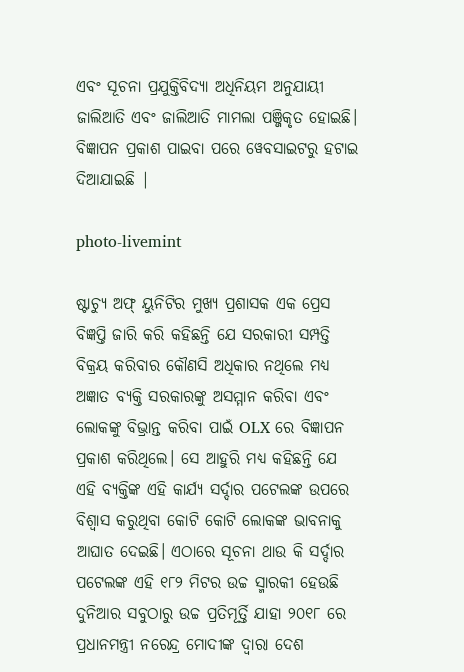ଏବଂ ସୂଚନା ପ୍ରଯୁକ୍ତିବିଦ୍ୟା ଅଧିନିୟମ ଅନୁଯାୟୀ ଜାଲିଆତି ଏବଂ ଜାଲିଆତି ମାମଲା ପଞ୍ଜିକୃତ ହୋଇଛି। ବିଜ୍ଞାପନ ପ୍ରକାଶ ପାଇବା ପରେ ୱେବସାଇଟରୁ ହଟାଇ ଦିଆଯାଇଛି |

photo-livemint

ଷ୍ଟାଚ୍ୟୁ ଅଫ୍ ୟୁନିଟିର ମୁଖ୍ୟ ପ୍ରଶାସକ ଏକ ପ୍ରେସ ବିଜ୍ଞପ୍ତି ଜାରି କରି କହିଛନ୍ତି ଯେ ସରକାରୀ ସମ୍ପତ୍ତି ବିକ୍ରୟ କରିବାର କୌଣସି ଅଧିକାର ନଥିଲେ ମଧ୍ୟ ଅଜ୍ଞାତ ବ୍ୟକ୍ତି ସରକାରଙ୍କୁ ଅସମ୍ମାନ କରିବା ଏବଂ ଲୋକଙ୍କୁ ବିଭ୍ରାନ୍ତ କରିବା ପାଇଁ OLX ରେ ବିଜ୍ଞାପନ ପ୍ରକାଶ କରିଥିଲେ। ସେ ଆହୁରି ମଧ୍ୟ କହିଛନ୍ତି ଯେ ଏହି ବ୍ୟକ୍ତିଙ୍କ ଏହି କାର୍ଯ୍ୟ ସର୍ଦ୍ଦାର ପଟେଲଙ୍କ ଉପରେ ବିଶ୍ୱାସ କରୁଥିବା କୋଟି କୋଟି ଲୋକଙ୍କ ଭାବନାକୁ ଆଘାତ ଦେଇଛି। ଏଠାରେ ସୂଚନା ଥାଉ କି ସର୍ଦ୍ଦାର ପଟେଲଙ୍କ ଏହି ୧୮୨ ମିଟର ଉଚ୍ଚ ସ୍ମାରକୀ ହେଉଛି ଦୁନିଆର ସବୁଠାରୁ ଉଚ୍ଚ ପ୍ରତିମୂର୍ତ୍ତି ଯାହା ୨୦୧୮ ରେ ପ୍ରଧାନମନ୍ତ୍ରୀ ନରେନ୍ଦ୍ର ମୋଦୀଙ୍କ ଦ୍ୱାରା ଦେଶ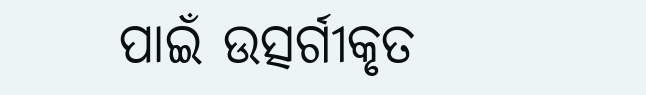ପାଇଁ ଉତ୍ସର୍ଗୀକୃତ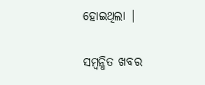ହୋଇଥିଲା |

ସମ୍ବନ୍ଧିତ ଖବର